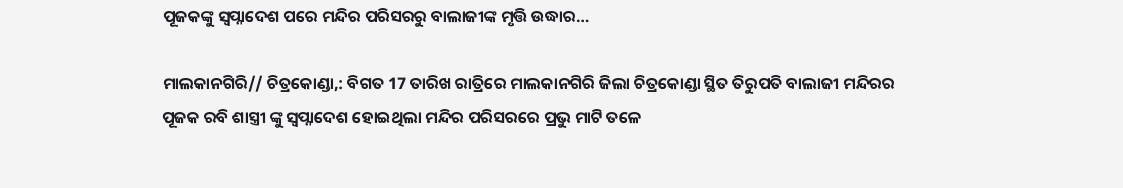ପୂଜକଙ୍କୁ ସ୍ୱପ୍ନାଦେଶ ପରେ ମନ୍ଦିର ପରିସରରୁ ବାଲାଜୀଙ୍କ ମୃତ୍ତି ଉଦ୍ଧାର…

ମାଲକାନଗିରି// ଚିତ୍ରକୋଣ୍ଡା,: ବିଗତ 17 ତାରିଖ ରାତ୍ରିରେ ମାଲକାନଗିରି ଜିଲା ଚିତ୍ରକୋଣ୍ଡା ସ୍ଥିତ ତିରୁପତି ବାଲାଜୀ ମନ୍ଦିରର ପୂଜକ ରବି ଶାସ୍ତ୍ରୀ ଙ୍କୁ ସ୍ୱପ୍ନାଦେଶ ହୋଇଥିଲା ମନ୍ଦିର ପରିସରରେ ପ୍ରଭୁ ମାଟି ତଳେ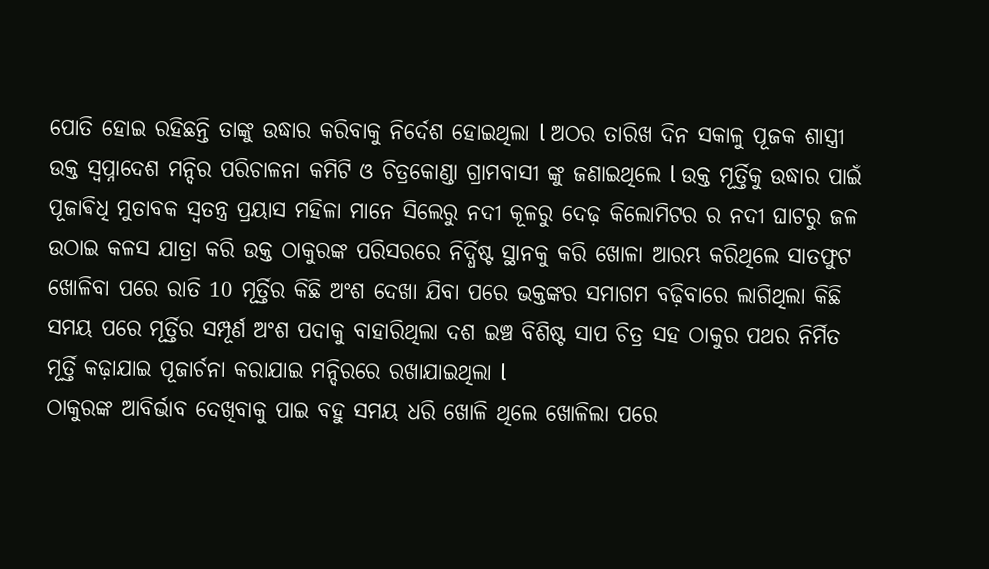ପୋତି ହୋଇ ରହିଛନ୍ତି ତାଙ୍କୁ ଉଦ୍ଧାର କରିବାକୁ ନିର୍ଦେଶ ହୋଇଥିଲା l ଅଠର ତାରିଖ ଦିନ ସକାଳୁ ପୂଜକ ଶାସ୍ତ୍ରୀ ଉକ୍ତ ସ୍ୱପ୍ନାଦେଶ ମନ୍ଦିର ପରିଚାଳନା କମିଟି ଓ ଚିତ୍ରକୋଣ୍ଡା ଗ୍ରାମବାସୀ ଙ୍କୁ ଜଣାଇଥିଲେ l ଉକ୍ତ ମୂର୍ତ୍ତିକୁ ଉଦ୍ଧାର ପାଇଁ ପୂଜାଵିଧି ମୁତାବକ ସ୍ୱତନ୍ତ୍ର ପ୍ରୟାସ ମହିଳା ମାନେ ସିଲେରୁ ନଦୀ କୂଳରୁ ଦେଢ଼ କିଲୋମିଟର ର ନଦୀ ଘାଟରୁ ଜଳ ଉଠାଇ କଳସ ଯାତ୍ରା କରି ଉକ୍ତ ଠାକୁରଙ୍କ ପରିସରରେ ନିର୍ଦ୍ଧିଷ୍ଟ ସ୍ଥାନକୁ କରି ଖୋଳା ଆରମ୍ଭ କରିଥିଲେ ସାତଫୁଟ ଖୋଳିବା ପରେ ରାତି 10 ମୂର୍ତ୍ତିର କିଛି ଅଂଶ ଦେଖା ଯିବା ପରେ ଭକ୍ତଙ୍କର ସମାଗମ ବଢ଼ିବାରେ ଲାଗିଥିଲା କିଛି ସମୟ ପରେ ମୂର୍ତ୍ତିର ସମ୍ପୂର୍ଣ ଅଂଶ ପଦାକୁ ବାହାରିଥିଲା ଦଶ ଇଞ୍ଚ ବିଶିଷ୍ଟ ସାପ ଚିତ୍ର ସହ ଠାକୁର ପଥର ନିର୍ମିତ ମୂର୍ତ୍ତି କଢ଼ାଯାଇ ପୂଜାର୍ଚନା କରାଯାଇ ମନ୍ଦିରରେ ରଖାଯାଇଥିଲା l
ଠାକୁରଙ୍କ ଆବିର୍ଭାବ ଦେଖିବାକୁ ପାଇ ବହୁ ସମୟ ଧରି ଖୋଳି ଥିଲେ ଖୋଳିଲା ପରେ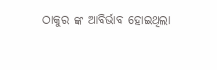ଠାକୁର ଙ୍କ ଆବିର୍ଭାବ ହୋଇଥିଲା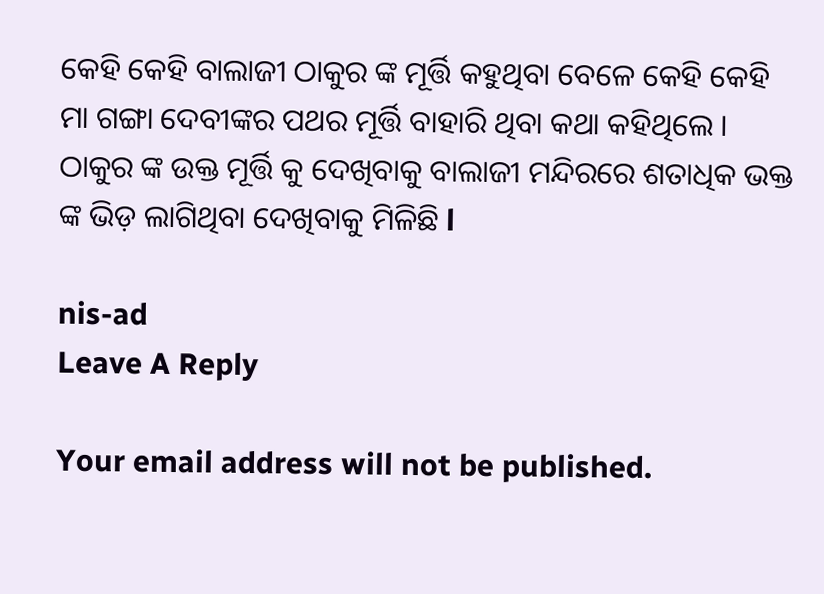କେହି କେହି ବାଲାଜୀ ଠାକୁର ଙ୍କ ମୂର୍ତ୍ତି କହୁଥିବା ବେଳେ କେହି କେହି ମା ଗଙ୍ଗା ଦେବୀଙ୍କର ପଥର ମୂର୍ତ୍ତି ବାହାରି ଥିବା କଥା କହିଥିଲେ । ଠାକୁର ଙ୍କ ଉକ୍ତ ମୂର୍ତ୍ତି କୁ ଦେଖିବାକୁ ବାଲାଜୀ ମନ୍ଦିରରେ ଶତାଧିକ ଭକ୍ତ ଙ୍କ ଭିଡ଼ ଲାଗିଥିବା ଦେଖିବାକୁ ମିଳିଛି l

nis-ad
Leave A Reply

Your email address will not be published.